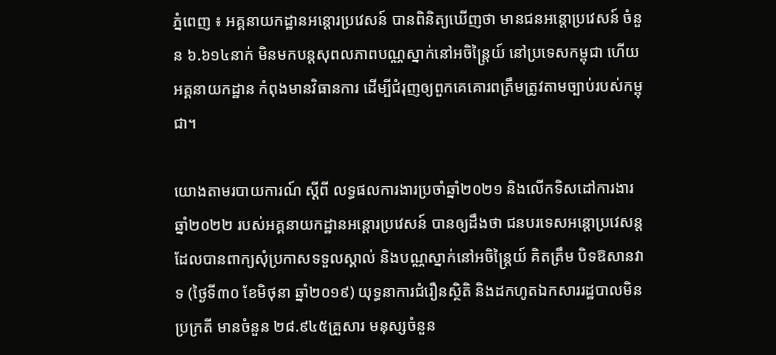ភ្នំពេញ ៖ អគ្គនាយកដ្ឋានអន្ដោរប្រវេសន៍ បានពិនិត្យឃើញថា មានជនអន្តោប្រវេសន៍ ចំនួន ៦.៦១៤នាក់ មិនមកបន្តសុពលភាពបណ្ណស្នាក់នៅអចិន្ត្រៃយ៍ នៅប្រទេសកម្ពុជា ហើយអគ្គនាយកដ្ឋាន កំពុងមានវិធានការ ដើម្បីជំរុញឲ្យពួកគេគោរពត្រឹមត្រូវតាមច្បាប់របស់កម្ពុជា។

យោងតាមរបាយការណ៍ ស្ដីពី លទ្ធផលការងារប្រចាំឆ្នាំ២០២១ និងលើកទិសដៅការងារឆ្នាំ២០២២ របស់អគ្គនាយកដ្ឋានអន្ដោរប្រវេសន៍ បានឲ្យដឹងថា ជនបរទេសអន្តោប្រវេសន្ត ដែលបានពាក្យសុំប្រកាសទទួលស្គាល់ និងបណ្ណស្នាក់នៅអចិន្ត្រៃយ៍ គិតត្រឹម បិទឱសានវាទ (ថ្ងៃទី៣០ ខែមិថុនា ឆ្នាំ២០១៩) យុទ្ធនាការជំរឿនស្ថិតិ និងដកហូតឯកសាររដ្ឋបាលមិនប្រក្រតី មានចំនួន ២៨.៩៤៥គ្រួសារ មនុស្សចំនួន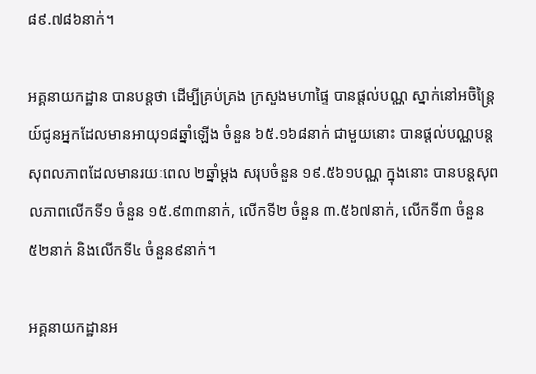៨៩.៧៨៦នាក់។

អគ្គនាយកដ្ឋាន បានបន្ដថា ដើម្បីគ្រប់គ្រង ក្រសួងមហាផ្ទៃ បានផ្តល់បណ្ណ ស្នាក់នៅអចិន្ត្រៃយ៍ជូនអ្នកដែលមានអាយុ១៨ឆ្នាំឡើង ចំនួន ៦៥.១៦៨នាក់ ជាមួយនោះ បានផ្តល់បណ្ណបន្ត សុពលភាពដែលមានរយៈពេល ២ឆ្នាំម្តង សរុបចំនួន ១៩.៥៦១បណ្ណ ក្នុងនោះ បានបន្តសុពលភាពលើកទី១ ចំនួន ១៥.៩៣៣នាក់, លើកទី២ ចំនួន ៣.៥៦៧នាក់, លើកទី៣ ចំនួន ៥២នាក់ និងលើកទី៤ ចំនួន៩នាក់។

អគ្គនាយកដ្ឋានអ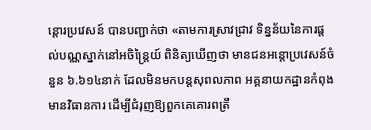ន្ដោរប្រវេសន៍ បានបញ្ជាក់ថា «តាមការស្រាវជ្រាវ ទិន្នន័យនៃការផ្តល់បណ្ណស្នាក់នៅអចិន្ត្រៃយ៍ ពិនិត្យឃើញថា មានជនអន្តោប្រវេសន៍ចំនួន ៦.៦១៤នាក់ ដែលមិនមកបន្តសុពលភាព អគ្គនាយកដ្ឋានកំពុងមានវិធានការ ដើម្បីជំរុញឱ្យពួកគេគោរពត្រឹ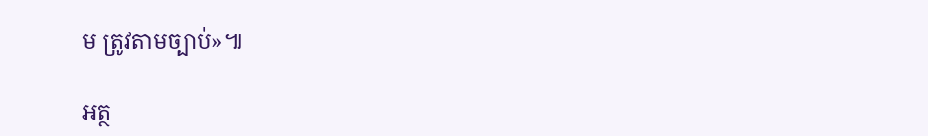ម ត្រូវតាមច្បាប់»៕

អត្ថ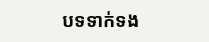បទទាក់ទង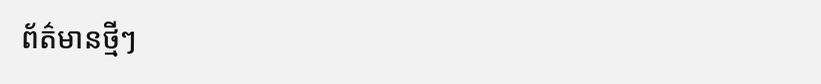ព័ត៌មានថ្មីៗ